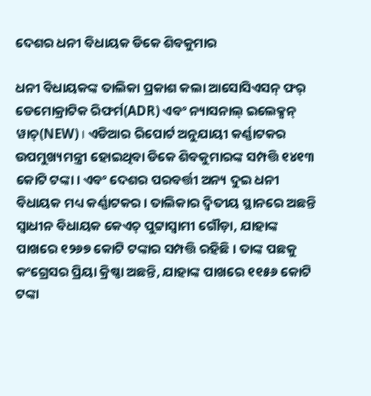ଦେଶର ଧନୀ ବିଧାୟକ ଡିକେ ଶିବକୁମାର

ଧନୀ ବିଧାୟକଙ୍କ ତାଲିକା ପ୍ରକାଶ କଲା ଆସୋସିଏସନ୍ ଫର୍ ଡେମୋକ୍ରାଟିକ ରିଫର୍ମ(ADR) ଏବଂ ନ୍ୟାସନାଲ୍ ଇଲେକ୍ସନ୍ ୱାଚ୍(NEW) । ଏଡିଆର ରିପୋର୍ଟ ଅନୁଯାୟୀ କର୍ଣ୍ଣାଟକର ଉପମୁଖ୍ୟମନ୍ତ୍ରୀ ହୋଇଥିବା ଡିକେ ଶିବକୁମାରଙ୍କ ସମ୍ପତ୍ତି ୧୪୧୩ କୋଟି ଟଙ୍କା। ଏବଂ ଦେଶର ପରବର୍ତ୍ତୀ ଅନ୍ୟ ଦୁଇ ଧନୀ ବିଧାୟକ ମଧ୍ୟ କର୍ଣ୍ଣାଟକର। ତାଲିକାର ଦ୍ଵିତୀୟ ସ୍ଥାନରେ ଅଛନ୍ତି ସ୍ୱାଧୀନ ବିଧାୟକ କେଏଚ୍ ପୁଟ୍ଟାସ୍ୱାମୀ ଗୌଡ଼ା, ଯାହାଙ୍କ ପାଖରେ ୧୨୬୭ କୋଟି ଟଙ୍କାର ସମ୍ପତ୍ତି ରହିଛି। ତାଙ୍କ ପଛକୁ କଂଗ୍ରେସର ପ୍ରିୟା କ୍ରିଷ୍ଣା ଅଛନ୍ତି, ଯାହାଙ୍କ ପାଖରେ ୧୧୫୬ କୋଟି ଟଙ୍କା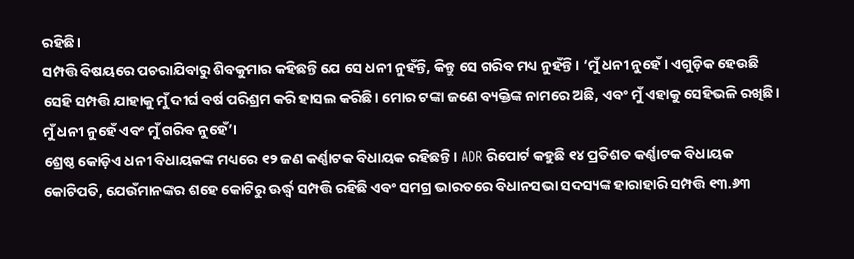ରହିଛି।
ସମ୍ପତ୍ତି ବିଷୟରେ ପଚରାଯିବାରୁ ଶିବକୁମାର କହିଛନ୍ତି ଯେ ସେ ଧନୀ ନୁହଁନ୍ତି, କିନ୍ତୁ ସେ ଗରିବ ମଧ୍ୟ ନୁହଁନ୍ତି। ‘ମୁଁ ଧନୀ ନୁହେଁ। ଏଗୁଡ଼ିକ ହେଉଛି ସେହି ସମ୍ପତ୍ତି ଯାହାକୁ ମୁଁ ଦୀର୍ଘ ବର୍ଷ ପରିଶ୍ରମ କରି ହାସଲ କରିଛି। ମୋର ଟଙ୍କା ଜଣେ ବ୍ୟକ୍ତିଙ୍କ ନାମରେ ଅଛି, ଏବଂ ମୁଁ ଏହାକୁ ସେହିଭଳି ରଖିଛି। ମୁଁ ଧନୀ ନୁହେଁ ଏବଂ ମୁଁ ଗରିବ ନୁହେଁ’।
ଶ୍ରେଷ୍ଠ କୋଡ଼ିଏ ଧନୀ ବିଧାୟକଙ୍କ ମଧ୍ୟରେ ୧୨ ଜଣ କର୍ଣ୍ଣାଟକ ବିଧାୟକ ରହିଛନ୍ତି। ADR ରିପୋର୍ଟ କହୁଛି ୧୪ ପ୍ରତିଶତ କର୍ଣ୍ଣାଟକ ବିଧାୟକ କୋଟିପତି, ଯେଉଁମାନଙ୍କର ଶହେ କୋଟିରୁ ଊର୍ଦ୍ଧ୍ୱ ସମ୍ପତ୍ତି ରହିଛି ଏବଂ ସମଗ୍ର ଭାରତରେ ବିଧାନସଭା ସଦସ୍ୟଙ୍କ ହାରାହାରି ସମ୍ପତ୍ତି ୧୩.୬୩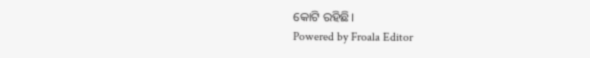କୋଟି ରହିଛି।
Powered by Froala Editor